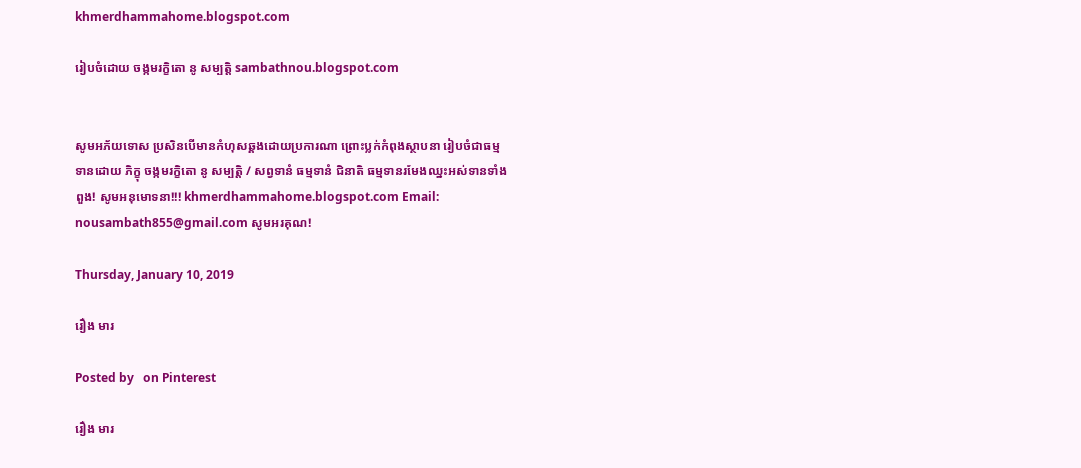khmerdhammahome.blogspot.com

រៀបចំដោយ ចង្កមរក្ខិតោ នូ សម្បត្តិ sambathnou.blogspot.com


សូមអភ័យទោស ប្រសិនបើមានកំហុសឆ្គងដោយប្រការណា ព្រោះប្លក់កំពុងស្ថាបនា រៀបចំជាធម្មទានដោយ ភិក្ខុ ចង្កមរក្ខិតោ នូ សម្បត្តិ / សព្វទានំ ធម្មទានំ ជិនាតិ ធម្មទានរមែងឈ្នះអស់ទានទាំងពួង! សូមអនុមោទនា!!! khmerdhammahome.blogspot.com Email: nousambath855@gmail.com សូមអរគុណ!

Thursday, January 10, 2019

រឿង មារ

Posted by   on Pinterest

រឿង មារ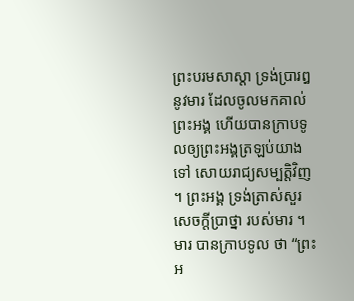ព្រះបរមសាស្តា ទ្រង់ប្រារឰនូវមារ ដែលចូលមកគាល់ព្រះឣង្គ ហើយបានក្រាបទូលឲ្យព្រះឣង្គត្រឡប់យាងទៅ សោយរាជ្យសម្បត្តិវិញ ។ ព្រះឣង្គ ទ្រង់ត្រាស់សួរសេចក្តីប្រាថ្នា របស់មារ ។
មារ បានក្រាបទូល ថា “ព្រះឣ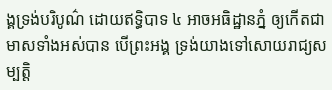ង្គទ្រង់បរិបូណ៌ ដោយឥទ្ធិបាទ ៤ ឣាចឣធិដ្ឋានភ្នំ ឲ្យកើតជាមាសទាំងឣស់បាន បើព្រះឣង្គ ទ្រង់យាងទៅសោយរាជ្យសម្បត្តិ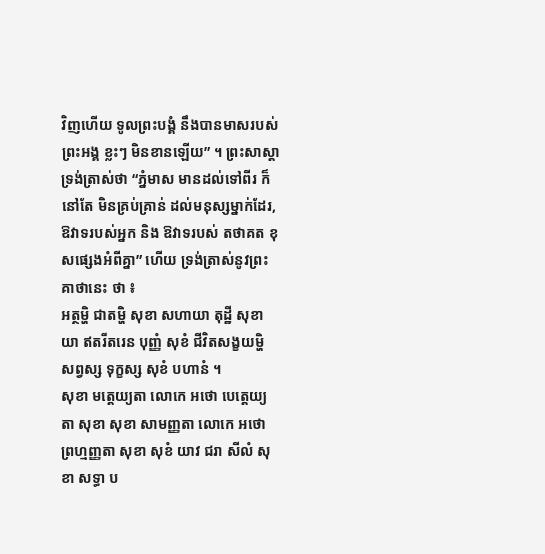វិញហើយ ទូលព្រះបង្គំ នឹងបានមាសរបស់ព្រះឣង្គ ខ្លះៗ មិនខានឡើយ” ។ ព្រះសាស្តា ទ្រង់ត្រាស់ថា “ភ្នំមាស មានដល់ទៅពីរ ក៏នៅតែ មិនគ្រប់គ្រាន់ ដល់មនុស្សម្នាក់ដែរ, ឱវាទរបស់ឣ្នក និង ឱវាទរបស់ តថាគត ខុសផ្សេងអំពីគ្នា” ហើយ ទ្រង់ត្រាស់នូវព្រះគាថានេះ ថា ៖
ឣត្ថម្ហិ ជាតម្ហិ សុខា សហាយា តុដ្ឋី សុខា យា ឥតរីតរេន បុញ្ញំ សុខំ ជីវិតសង្ខយម្ហិ សព្វស្ស ទុក្ខស្ស សុខំ បហានំ ។
សុខា មត្តេយ្យតា លោកេ ឣថោ បេត្តេយ្យតា សុខា សុខា សាមញ្ញតា លោកេ ឣថោ ព្រហ្មញ្ញតា សុខា សុខំ យាវ ជរា សីលំ សុខា សទ្ធា ប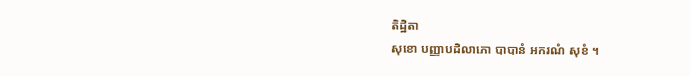តិដ្ឋិតា
សុខោ បញ្ញាបដិលាភោ បាបានំ ឣករណំ សុខំ ។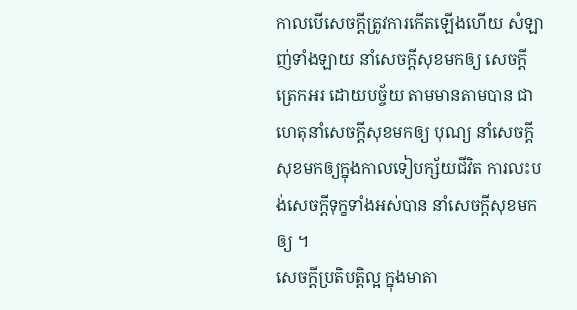កាលបើសេចក្តីត្រូវការកើតឡើងហើយ សំឡាញ់ទាំងឡាយ នាំសេចក្តីសុខមកឲ្យ សេចក្តីត្រេកឣរ ដោយបច្ច័យ តាមមានតាមបាន ជាហេតុនាំសេចក្តីសុខមកឲ្យ បុណ្យ នាំសេចក្តីសុខមកឲ្យក្នុងកាលទៀបក្ស័យជីវិត ការលះបង់សេចក្តីទុក្ខទាំងឣស់បាន នាំសេចក្តីសុខមកឲ្យ ។
សេចក្តីប្រតិបត្តិល្អ ក្នុងមាតា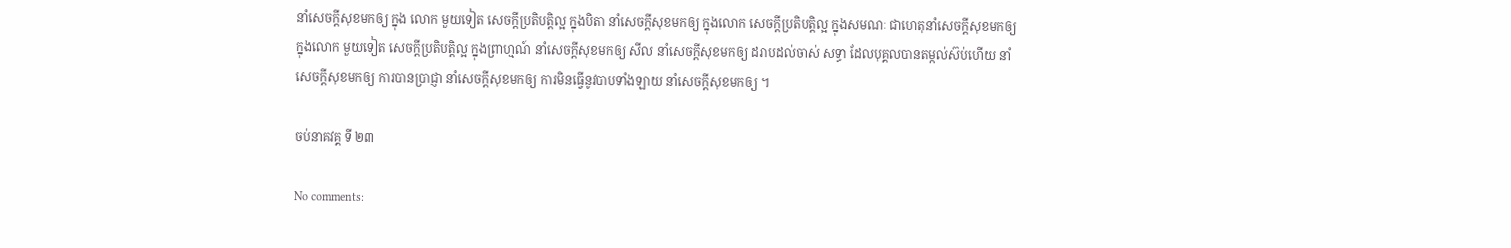នាំសេចក្តីសុខមកឲ្យ ក្នុង លោក មួយទៀត សេចក្តីប្រតិបត្តិល្អ ក្នុងបិតា នាំសេចក្តីសុខមកឲ្យ ក្នុងលោក សេចក្តីប្រតិបត្តិល្អ ក្នុងសមណៈ ជាហេតុនាំសេចក្តីសុខមកឲ្យ ក្នុងលោក មួយទៀត សេចក្តីប្រតិបត្តិល្អ ក្នុងព្រាហ្មណ៍ នាំសេចក្តីសុខមកឲ្យ សីល នាំសេចក្តីសុខមកឲ្យ ដរាបដល់ចាស់ សទ្ធា ដែលបុគ្គលបានតម្កល់ស៊ប់ហើយ នាំសេចក្តីសុខមកឲ្យ ការបានប្រាជ្ញា នាំសេចក្តីសុខមកឲ្យ ការមិនធ្វើនូវបាបទាំងឡាយ នាំសេចក្តីសុខមកឲ្យ ។

ចប់នាគវគ្គ ទី ២៣

No comments: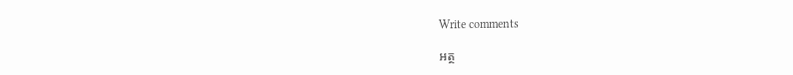Write comments

អត្ថ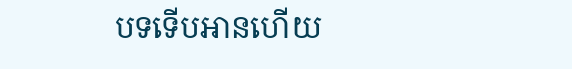បទទើបអានហើយ